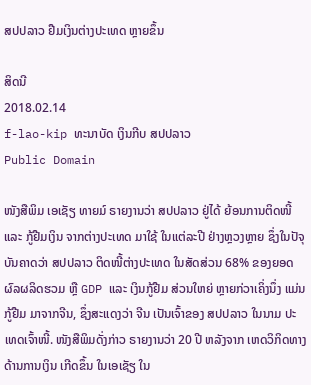ສປປລາວ ຢືມເງິນຕ່າງປະເທດ ຫຼາຍຂຶ້ນ

ສິດນີ
2018.02.14
f-lao-kip ທະນາບັດ ເງິນກີບ ສປປລາວ
Public Domain

ໜັງສືພິມ ເອເຊັຽ ທາຍມ໌ ຣາຍງານວ່າ ສປປລາວ ຢູ່ໄດ້ ຍ້ອນການຕິດໜີ້ ແລະ ກູ້ຢືມເງິນ ຈາກຕ່າງປະເທດ ມາໃຊ້ ໃນແຕ່ລະປີ ຢ່າງຫຼວງຫຼາຍ ຊຶ່ງໃນປັຈຸບັນຄາດວ່າ ສປປລາວ ຕິດໜີ້ຕ່າງປະເທດ ໃນສັດສ່ວນ 68% ຂອງຍອດຜົລຜລິດຮວມ ຫຼື GDP ແລະ ເງິນກູ້ຢືມ ສ່ວນໃຫຍ່ ຫຼາຍກ່ວາເຄິ່ງນຶ່ງ ແມ່ນກູ້ຢືມ ມາຈາກຈີນ, ຊຶ່ງສະແດງວ່າ ຈີນ ເປັນເຈົ້າຂອງ ສປປລາວ ໃນນາມ ປະເທດເຈົ້າໜີ້. ໜັງສືພິມດັ່ງກ່າວ ຣາຍງານວ່າ 20 ປີ ຫລັງຈາກ ເຫດວິກິດທາງດ້ານການເງິນ ເກີດຂຶ້ນ ໃນເອເຊັຽ ໃນ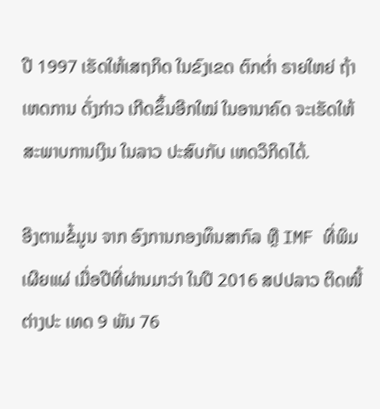ປີ 1997 ເຮັດໃຫ້ເສຖກິດ ໃນຂົງເຂດ ຕົກຕ່ຳ ຣາຍໃຫຍ່ ຖ້າເຫດການ ດັ່ງກ່າວ ເກີດຂຶ້ນອີກໃໝ່ ໃນອານາຄົດ ຈະເຮັດໃຫ້ ສະພາບການເງິນ ໃນລາວ ປະສົບກັບ ເຫດວິກິດໄດ້.

ອີງຕາມຂໍ້ມູນ ຈາກ ອົງການກອງທຶນສາກົລ ຫຼື IMF ທີ່ພິມເຜີຍແຜ່ ເມື່ອປີທີ່ຜ່ານມາວ່າ ໃນປີ 2016 ສປປລາວ ຕິດໜີ້ ຕ່າງປະ ເທດ 9 ພັນ 76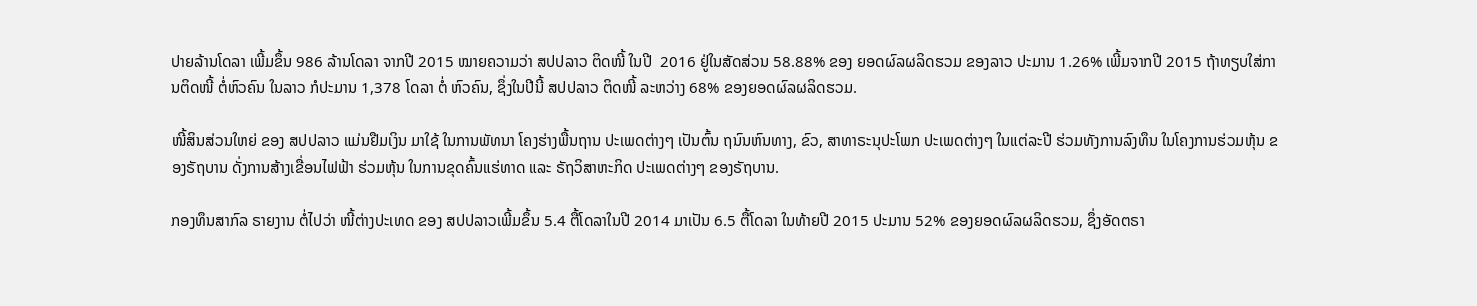ປາຍລ້ານໂດລາ ເພີ້ມຂຶ້ນ 986 ລ້ານໂດລາ ຈາກປີ 2015 ໝາຍຄວາມວ່າ ສປປລາວ ຕິດໜີ້ ໃນປີ  2016 ຢູ່ໃນສັດສ່ວນ 58.88% ຂອງ ຍອດຜົລຜລິດຮວມ ຂອງລາວ ປະມານ 1.26% ເພີ້ມຈາກປີ 2015 ຖ້າທຽບໃສ່ການຕິດໜີ້ ຕໍ່ຫົວຄົນ ໃນລາວ ກໍປະມານ 1,378 ໂດລາ ຕໍ່ ຫົວຄົນ, ຊຶ່ງໃນປີນີ້ ສປປລາວ ຕິດໜີ້ ລະຫວ່າງ 68% ຂອງຍອດຜົລຜລິດຮວມ.

ໜີ້ສິນສ່ວນໃຫຍ່ ຂອງ ສປປລາວ ແມ່ນຢືມເງິນ ມາໃຊ້ ໃນການພັທນາ ໂຄງຮ່າງພື້ນຖານ ປະເພດຕ່າງໆ ເປັນຕົ້ນ ຖນົນຫົນທາງ, ຂົວ, ສາທາຣະນຸປະໂພກ ປະເພດຕ່າງໆ ໃນແຕ່ລະປີ ຮ່ວມທັງການລົງທຶນ ໃນໂຄງການຮ່ວມຫຸ້ນ ຂອງຣັຖບານ ດັ່ງການສ້າງເຂື່ອນໄຟຟ້າ ຮ່ວມຫຸ້ນ ໃນການຂຸດຄົ້ນແຮ່ທາດ ແລະ ຣັຖວິສາຫະກິດ ປະເພດຕ່າງໆ ຂອງຣັຖບານ.

ກອງທຶນສາກົລ ຣາຍງານ ຕໍ່ໄປວ່າ ໜີ້ຕ່າງປະເທດ ຂອງ ສປປລາວເພີ້ມຂຶ້ນ 5.4 ຕື້ໂດລາໃນປີ 2014 ມາເປັນ 6.5 ຕື້ໂດລາ ໃນທ້າຍປີ 2015 ປະມານ 52% ຂອງຍອດຜົລຜລິດຮວມ, ຊຶ່ງອັດຕຣາ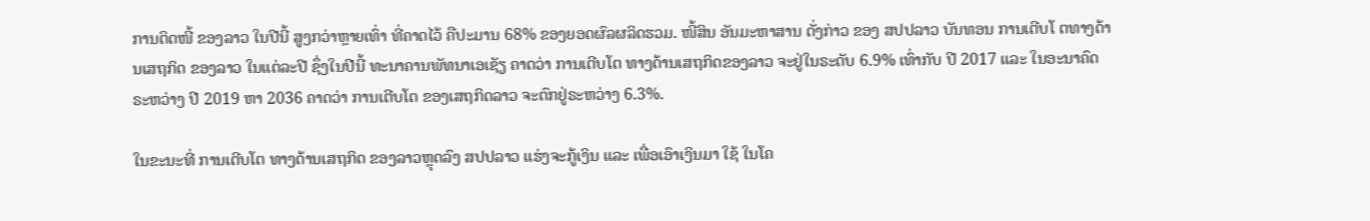ການຕິດໜີ້ ຂອງລາວ ໃນປີນີ້ ສູງກວ່າຫຼາຍເທົ່າ ທີ່ຄາດໄວ້ ຄືປະມານ 68% ຂອງຍອດຜົລຜລິດຮວມ. ໜີ້ສິນ ອັນມະຫາສານ ດັ່ງກ່າວ ຂອງ ສປປລາວ ບັນທອນ ການເຕີບໂ ຕທາງດ້ານເສຖກິດ ຂອງລາວ ໃນແຕ່ລະປີ ຊຶ່ງໃນປີນີ້ ທະນາຄານພັທນາເອເຊັຽ ຄາດວ່າ ການເຕີບໂຕ ທາງດ້ານເສຖກິດຂອງລາວ ຈະຢູ່ໃນຣະດັບ 6.9% ເທົ່າກັບ ປີ 2017 ແລະ ໃນອະນາຄົດ ຣະຫວ່າງ ປີ 2019 ຫາ 2036 ຄາດວ່າ ການເຕີບໂຕ ຂອງເສຖກິດລາວ ຈະຕົກຢູ່ຣະຫວ່າງ 6.3%.

ໃນຂະນະທີ່ ການເຕີບໂຕ ທາງດ້ານເສຖກິດ ຂອງລາວຫຼຸດລົງ ສປປລາວ ແຮ່ງຈະກູ້ເງິນ ແລະ ເພື່ອເອົາເງິນມາ ໃຊ້ ໃນໂຄ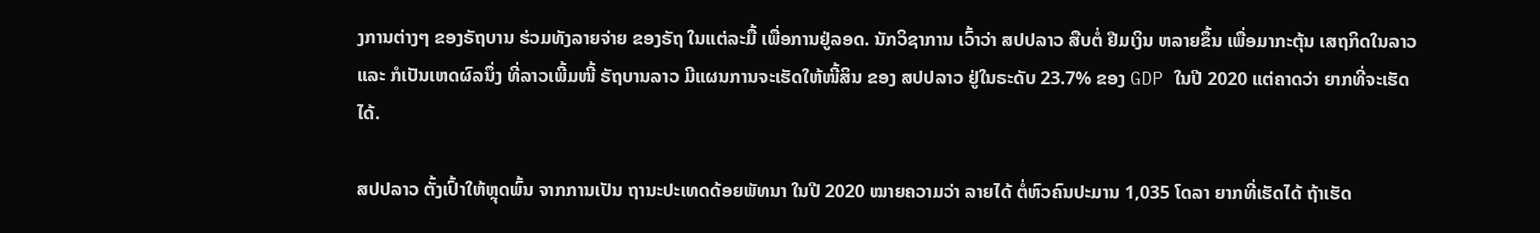ງການຕ່າງໆ ຂອງຣັຖບານ ຮ່ວມທັງລາຍຈ່າຍ ຂອງຣັຖ ໃນແຕ່ລະມື້ ເພື່ອການຢູ່ລອດ. ນັກວິຊາການ ເວົ້າວ່າ ສປປລາວ ສືບຕໍ່ ຢືມເງິນ ຫລາຍຂຶ້ນ ເພື່ອມາກະຕຸ້ນ ເສຖກິດໃນລາວ ແລະ ກໍເປັນເຫດຜົລນຶ່ງ ທີ່ລາວເພີ້ມໜີ້ ຣັຖບານລາວ ມີແຜນການຈະເຮັດໃຫ້ໜີ້ສິນ ຂອງ ສປປລາວ ຢູ່ໃນຣະດັບ 23.7% ຂອງ GDP ໃນປີ 2020 ແຕ່ຄາດວ່າ ຍາກທີ່ຈະເຮັດໄດ້.

ສປປລາວ ຕັ້ງເປົ້າໃຫ້ຫຼຸດພົ້ນ ຈາກການເປັນ ຖານະປະເທດດ້ອຍພັທນາ ໃນປີ 2020 ໝາຍຄວາມວ່າ ລາຍໄດ້ ຕໍ່ຫົວຄົນປະມານ 1,035 ໂດລາ ຍາກທີ່ເຮັດໄດ້ ຖ້າເຮັດ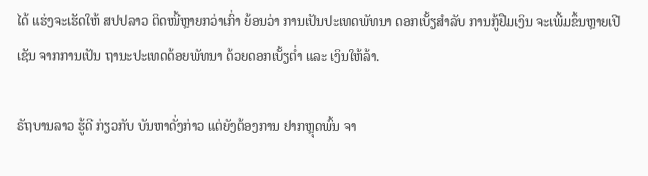ໄດ້ ແຮ່ງຈະເຮັດໃຫ້ ສປປລາວ ຕິດໜີ້ຫຼາຍກວ່າເກົ່າ ຍ້ອນວ່າ ການເປັນປະເທດພັທນາ ດອກເບັ້ຽສຳລັບ ການກູ້ຢືມເງິນ ຈະເພີ້ມຂຶ້ນຫຼາຍເປີເຊັນ ຈາກການເປັນ ຖານະປະເທດດ້ອຍພັທນາ ດ້ວຍດອກເບັ້ຽຕ່ຳ ແລະ ເງິນໃຫ້ລ້າ.

ຣັຖບານລາວ ຮູ້ດີ ກ່ຽວກັບ ບັນຫາດັ່ງກ່າວ ແຕ່ຍັງຕ້ອງການ ຢາກຫຼຸດພົ້ນ ຈາ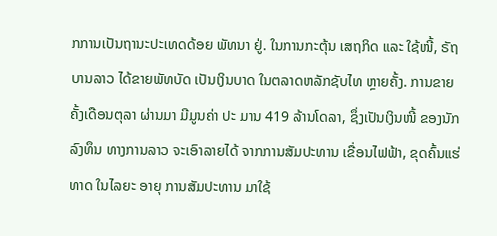ກການເປັນຖານະປະເທດດ້ອຍ ພັທນາ ຢູ່. ໃນການກະຕຸ້ນ ເສຖກິດ ແລະ ໃຊ້ໜີ້, ຣັຖບານລາວ ໄດ້ຂາຍພັທບັດ ເປັນເງິນບາດ ໃນຕລາດຫລັກຊັບໄທ ຫຼາຍຄັ້ງ. ການຂາຍ ຄັ້ງເດືອນຕຸລາ ຜ່ານມາ ມີມູນຄ່າ ປະ ມານ 419 ລ້ານໂດລາ, ຊຶ່ງເປັນເງິນໜີ້ ຂອງນັກລົງທຶນ ທາງການລາວ ຈະເອົາລາຍໄດ້ ຈາກການສັມປະທານ ເຂື່ອນໄຟຟ້າ, ຂຸດຄົ້ນແຮ່ທາດ ໃນໄລຍະ ອາຍຸ ການສັມປະທານ ມາໃຊ້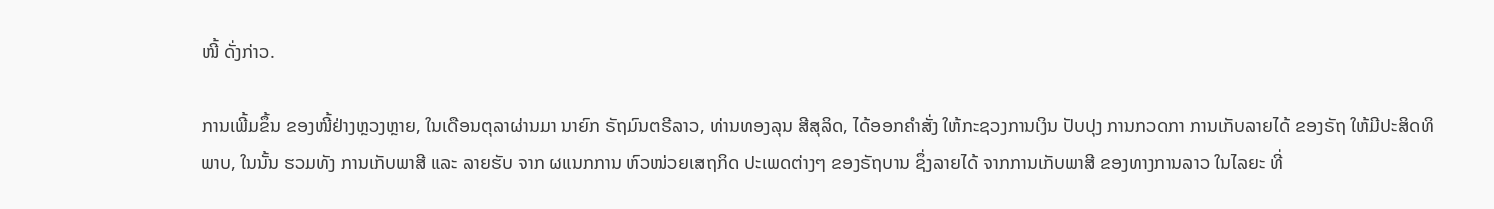ໜີ້ ດັ່ງກ່າວ.

ການເພີ້ມຂຶ້ນ ຂອງໜີ້ຢ່າງຫຼວງຫຼາຍ, ໃນເດືອນຕຸລາຜ່ານມາ ນາຍົກ ຣັຖມົນຕຣີລາວ, ທ່ານທອງລຸນ ສີສຸລິດ, ໄດ້ອອກຄຳສັ່ງ ໃຫ້ກະຊວງການເງິນ ປັບປຸງ ການກວດກາ ການເກັບລາຍໄດ້ ຂອງຣັຖ ໃຫ້ມີປະສິດທິພາບ, ໃນນັ້ນ ຮວມທັງ ການເກັບພາສີ ແລະ ລາຍຮັບ ຈາກ ຜແນກການ ຫົວໜ່ວຍເສຖກິດ ປະເພດຕ່າງໆ ຂອງຣັຖບານ ຊຶ່ງລາຍໄດ້ ຈາກການເກັບພາສີ ຂອງທາງການລາວ ໃນໄລຍະ ທີ່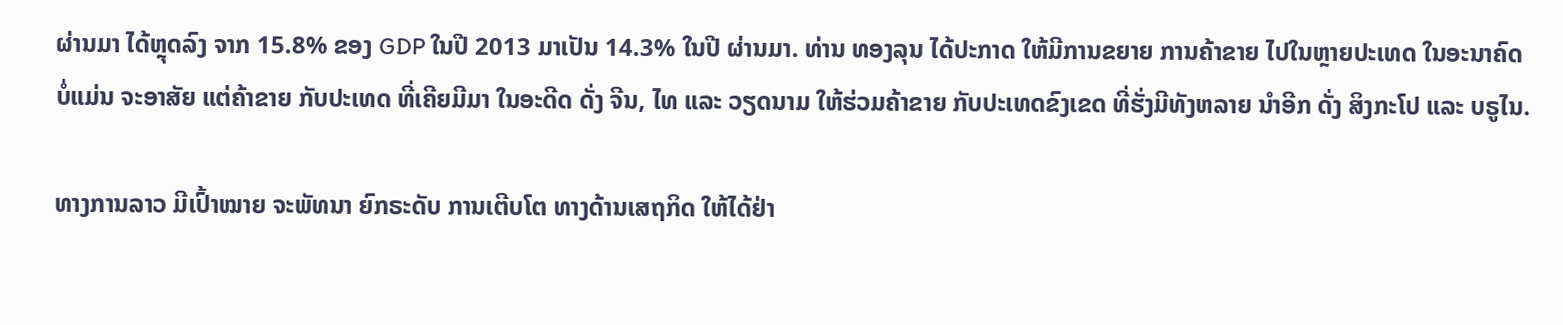ຜ່ານມາ ໄດ້ຫຼຸດລົງ ຈາກ 15.8% ຂອງ GDP ໃນປີ 2013 ມາເປັນ 14.3% ໃນປີ ຜ່ານມາ. ທ່ານ ທອງລຸນ ໄດ້ປະກາດ ໃຫ້ມີການຂຍາຍ ການຄ້າຂາຍ ໄປໃນຫຼາຍປະເທດ ໃນອະນາຄົດ ບໍ່ແມ່ນ ຈະອາສັຍ ແຕ່ຄ້າຂາຍ ກັບປະເທດ ທີ່ເຄີຍມີມາ ໃນອະດີດ ດັ່ງ ຈີນ, ໄທ ແລະ ວຽດນາມ ໃຫ້ຮ່ວມຄ້າຂາຍ ກັບປະເທດຂົງເຂດ ທີ່ຮັ່ງມີທັງຫລາຍ ນຳອີກ ດັ່ງ ສິງກະໂປ ແລະ ບຣູໄນ.

ທາງການລາວ ມີເປົ້າໝາຍ ຈະພັທນາ ຍົກຣະດັບ ການເຕີບໂຕ ທາງດ້ານເສຖກິດ ໃຫ້ໄດ້ຢ່າ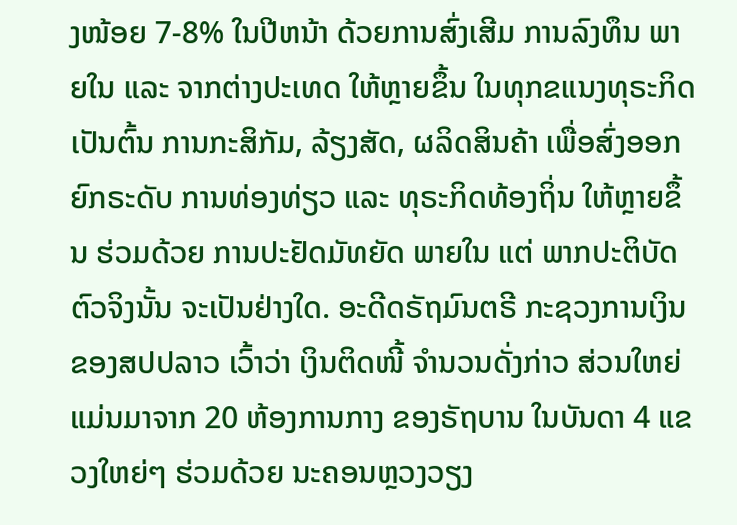ງໜ້ອຍ 7-8% ໃນປີຫນ້າ ດ້ວຍການສົ່ງເສີມ ການລົງທຶນ ພາຍໃນ ແລະ ຈາກຕ່າງປະເທດ ໃຫ້ຫຼາຍຂຶ້ນ ໃນທຸກຂແນງທຸຣະກິດ ເປັນຕົ້ນ ການກະສິກັມ, ລ້ຽງສັດ, ຜລິດສິນຄ້າ ເພື່ອສົ່ງອອກ ຍົກຣະດັບ ການທ່ອງທ່ຽວ ແລະ ທຸຣະກິດທ້ອງຖິ່ນ ໃຫ້ຫຼາຍຂຶ້ນ ຮ່ວມດ້ວຍ ການປະຢັດມັທຍັດ ພາຍໃນ ແຕ່ ພາກປະຕິບັດ ຕົວຈິງນັ້ນ ຈະເປັນຢ່າງໃດ. ອະດີດຣັຖມົນຕຣີ ກະຊວງການເງິນ ຂອງສປປລາວ ເວົ້າວ່າ ເງິນຕິດໜີ້ ຈຳນວນດັ່ງກ່າວ ສ່ວນໃຫຍ່ ແມ່ນມາຈາກ 20 ຫ້ອງການກາງ ຂອງຣັຖບານ ໃນບັນດາ 4 ແຂວງໃຫຍ່ໆ ຮ່ວມດ້ວຍ ນະຄອນຫຼວງວຽງ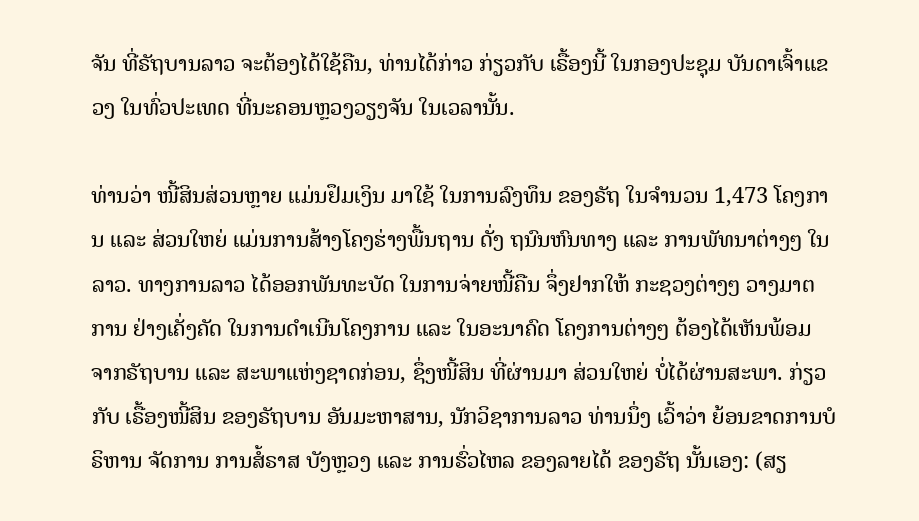ຈັນ ທີ່ຣັຖບານລາວ ຈະຕ້ອງໄດ້ໃຊ້ຄືນ, ທ່ານໄດ້ກ່າວ ກ່ຽວກັບ ເຣື້ອງນີ້ ໃນກອງປະຊຸມ ບັນດາເຈົ້າແຂວງ ໃນທົ່ວປະເທດ ທີ່ນະຄອນຫຼວງວຽງຈັນ ໃນເວລານັ້ນ.

ທ່ານວ່າ ໜີ້ສິນສ່ວນຫຼາຍ ແມ່ນຢຶມເງິນ ມາໃຊ້ ໃນການລົງທຶນ ຂອງຣັຖ ໃນຈຳນວນ 1,473 ໂຄງການ ແລະ ສ່ວນໃຫຍ່ ແມ່ນການສ້າງໂຄງຮ່າງພື້ນຖານ ດັ່ງ ຖນົນຫົນທາງ ແລະ ການພັທນາຕ່າງໆ ໃນລາວ. ທາງການລາວ ໄດ້ອອກພັນທະບັດ ໃນການຈ່າຍໜີ້ຄືນ ຈຶ່ງຢາກໃຫ້ ກະຊວງຕ່າງໆ ວາງມາຕການ ຢ່າງເຄັ່ງຄັດ ໃນການດຳເນີນໂຄງການ ແລະ ໃນອະນາຄົດ ໂຄງການຕ່າງໆ ຕ້ອງໄດ້ເຫັນພ້ອມ ຈາກຣັຖບານ ແລະ ສະພາແຫ່ງຊາດກ່ອນ, ຊຶ່ງໜີ້ສິນ ທີ່ຜ່ານມາ ສ່ວນໃຫຍ່ ບໍ່ໄດ້ຜ່ານສະພາ. ກ່ຽວກັບ ເຣື້ອງໜີ້ສິນ ຂອງຣັຖບານ ອັນມະຫາສານ, ນັກວິຊາການລາວ ທ່ານນຶ່ງ ເວົ້າວ່າ ຍ້ອນຂາດການບໍຣິຫານ ຈັດການ ການສໍ້ຣາສ ບັງຫຼວງ ແລະ ການຮົ່ວໄຫລ ຂອງລາຍໄດ້ ຂອງຣັຖ ນັ້ນເອງ: (ສຽ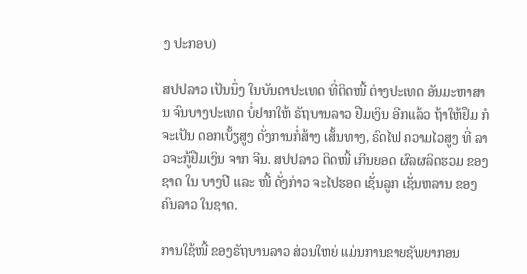ງ ປະກອບ)

ສປປລາວ ເປັນນຶ່ງ ໃນບັນດາປະເທດ ທີ່ຕິດໜີ້ ຕ່າງປະເທດ ອັນມະຫາສານ ຈົນບາງປະເທດ ບໍ່ຢາກໃຫ້ ຣັຖບານລາວ ຢືມເງິນ ອີກແລ້ວ ຖ້າໃຫ້ຢຶມ ກໍຈະເປັນ ດອກເບັ້ຽສູງ ດັ່ງການກໍ່ສ້າງ ເສັ້ນທາງ, ຣົດໄຟ ຄວາມໄວສູງ ທີ່ ລາວຈະກູ້ຢືມເງິນ ຈາກ ຈີນ. ສປປລາວ ຕິດໜີ້ ເກີນຍອດ ຜົລຜລິດຮວມ ຂອງຊາດ ໃນ ບາງປີ ແລະ ໜີ້ ດັ່ງກ່າວ ຈະໄປຮອດ ເຊັ່ນລູກ ເຊັ່ນຫລານ ຂອງຄົນລາວ ໃນຊາດ.

ການໃຊ້ໜີ້ ຂອງຣັຖບານລາວ ສ່ວນໃຫຍ່ ແມ່ນການຂາຍຊັພຍາກອນ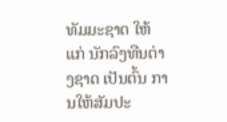ທັມມະຊາດ ໃຫ້ແກ່ ນັກລົງທືນຕ່າງຊາດ ເປັນຕົ້ນ ການໃຫ້ສັມປະ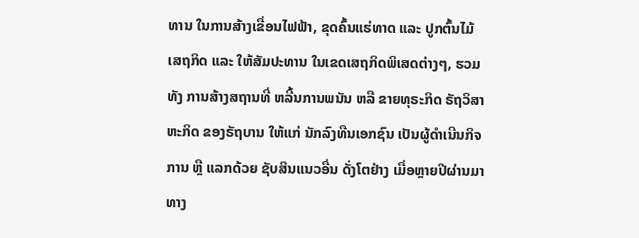ທານ ໃນການສ້າງເຂື່ອນໄຟຟ້າ, ຂຸດຄົ້ນແຮ່ທາດ ແລະ ປູກຕົ້ນໄມ້ ເສຖກິດ ແລະ ໃຫ້ສັມປະທານ ໃນເຂດເສຖກິດພິເສດຕ່າງໆ, ຮວມທັງ ການສ້າງສຖານທີ່ ຫລີ້ນການພນັນ ຫລື ຂາຍທຸຣະກິດ ຣັຖວິສາຫະກິດ ຂອງຣັຖບານ ໃຫ້ແກ່ ນັກລົງທືນເອກຊົນ ເປັນຜູ້ດຳເນີນກິຈການ ຫຼື ແລກດ້ວຍ ຊັບສິນແນວອື່ນ ດັ່ງໂຕຢ່າງ ເມື່ອຫຼາຍປີຜ່ານມາ ທາງ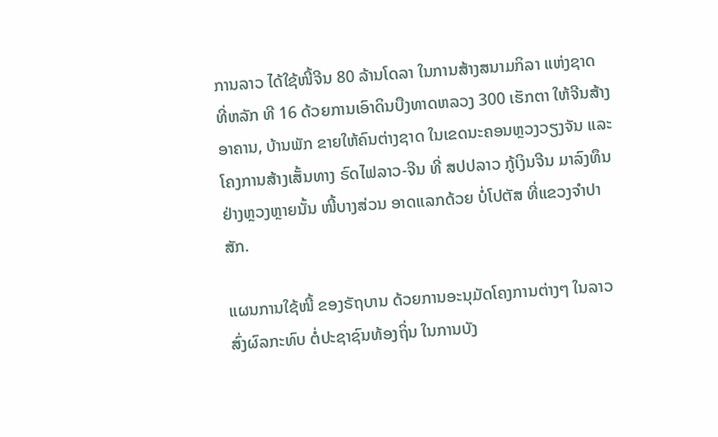ການລາວ ໄດ້ໃຊ້ໜີ້ຈີນ 80 ລ້ານໂດລາ ໃນການສ້າງສນາມກິລາ ແຫ່ງຊາດ ທີ່ຫລັກ ທີ 16 ດ້ວຍການເອົາດິນບືງທາດຫລວງ 300 ເຮັກຕາ ໃຫ້ຈີນສ້າງອາຄານ, ບ້ານພັກ ຂາຍໃຫ້ຄົນຕ່າງຊາດ ໃນເຂດນະຄອນຫຼວງວຽງຈັນ ແລະ ໂຄງການສ້າງເສັ້ນທາງ ຣົດໄຟລາວ-ຈີນ ທີ່ ສປປລາວ ກູ້ເງິນຈີນ ມາລົງທຶນ ຢ່າງຫຼວງຫຼາຍນັ້ນ ໜີ້ບາງສ່ວນ ອາດແລກດ້ວຍ ບໍ່ໂປຕັສ ທີ່ແຂວງຈຳປາສັກ.

ແຜນການໃຊ້ໜີ້ ຂອງຣັຖບານ ດ້ວຍການອະນຸມັດໂຄງການຕ່າງໆ ໃນລາວ ສົ່ງຜົລກະທົບ ຕໍ່ປະຊາຊົນທ້ອງຖິ່ນ ໃນການບັງ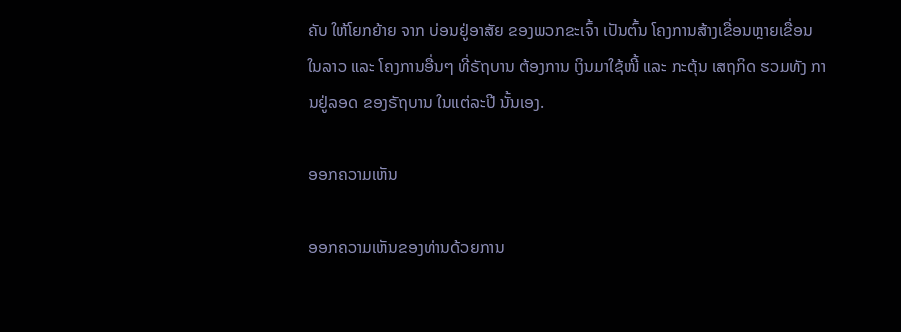ຄັບ ໃຫ້ໂຍກຍ້າຍ ຈາກ ບ່ອນຢູ່ອາສັຍ ຂອງພວກຂະເຈົ້າ ເປັນຕົ້ນ ໂຄງການສ້າງເຂື່ອນຫຼາຍເຂື່ອນ ໃນລາວ ແລະ ໂຄງການອື່ນໆ ທີ່ຣັຖບານ ຕ້ອງການ ເງິນມາໃຊ້ໜີ້ ແລະ ກະຕຸ້ນ ເສຖກິດ ຮວມທັງ ການຢູ່ລອດ ຂອງຣັຖບານ ໃນແຕ່ລະປີ ນັ້ນເອງ.

ອອກຄວາມເຫັນ

ອອກຄວາມເຫັນຂອງທ່ານດ້ວຍການ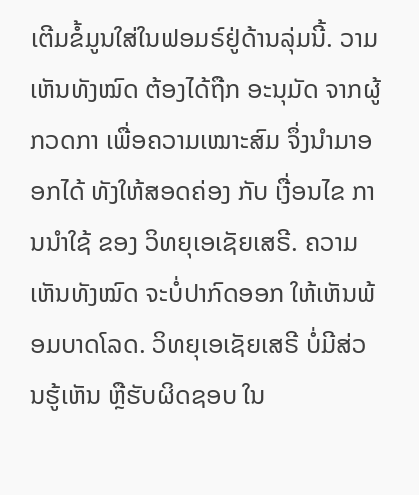ເຕີມຂໍ້ມູນໃສ່ໃນຟອມຣ໌ຢູ່ດ້ານລຸ່ມນີ້. ວາມເຫັນທັງໝົດ ຕ້ອງໄດ້ຖືກ ອະນຸມັດ ຈາກຜູ້ ກວດກາ ເພື່ອຄວາມເໝາະສົມ ຈຶ່ງນໍາມາອອກໄດ້ ທັງໃຫ້ສອດຄ່ອງ ກັບ ເງື່ອນໄຂ ການນຳໃຊ້ ຂອງ ວິທຍຸເອເຊັຍເສຣີ. ຄວາມເຫັນທັງໝົດ ຈະບໍ່ປາກົດອອກ ໃຫ້ເຫັນພ້ອມບາດໂລດ. ວິທຍຸເອເຊັຍເສຣີ ບໍ່ມີສ່ວນຮູ້ເຫັນ ຫຼືຮັບຜິດຊອບ ໃນ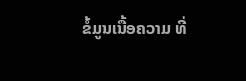ຂໍ້ມູນເນື້ອຄວາມ ທີ່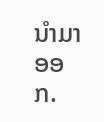ນໍາມາອອກ.